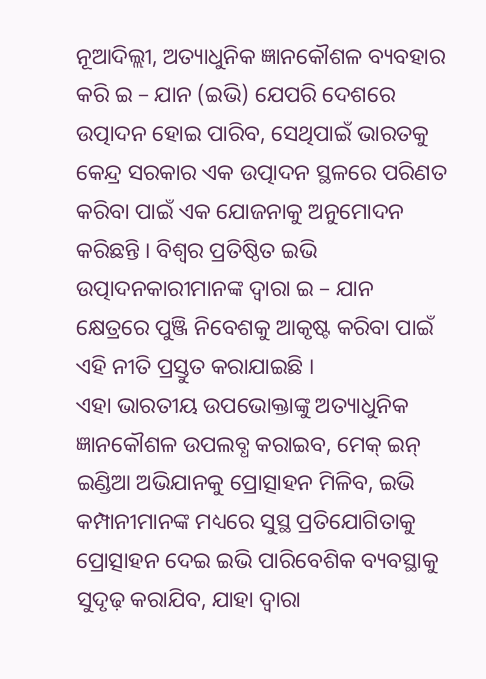ନୂଆଦିଲ୍ଲୀ, ଅତ୍ୟାଧୁନିକ ଜ୍ଞାନକୌଶଳ ବ୍ୟବହାର କରି ଇ – ଯାନ (ଇଭି) ଯେପରି ଦେଶରେ ଉତ୍ପାଦନ ହୋଇ ପାରିବ, ସେଥିପାଇଁ ଭାରତକୁ କେନ୍ଦ୍ର ସରକାର ଏକ ଉତ୍ପାଦନ ସ୍ଥଳରେ ପରିଣତ କରିବା ପାଇଁ ଏକ ଯୋଜନାକୁ ଅନୁମୋଦନ କରିଛନ୍ତି । ବିଶ୍ୱର ପ୍ରତିଷ୍ଠିତ ଇଭି ଉତ୍ପାଦନକାରୀମାନଙ୍କ ଦ୍ୱାରା ଇ – ଯାନ କ୍ଷେତ୍ରରେ ପୁଞ୍ଜି ନିବେଶକୁ ଆକୃଷ୍ଟ କରିବା ପାଇଁ ଏହି ନୀତି ପ୍ରସ୍ତୁତ କରାଯାଇଛି ।
ଏହା ଭାରତୀୟ ଉପଭୋକ୍ତାଙ୍କୁ ଅତ୍ୟାଧୁନିକ ଜ୍ଞାନକୌଶଳ ଉପଲବ୍ଧ କରାଇବ, ମେକ୍ ଇନ୍ ଇଣ୍ଡିଆ ଅଭିଯାନକୁ ପ୍ରୋତ୍ସାହନ ମିଳିବ, ଇଭି କମ୍ପାନୀମାନଙ୍କ ମଧ୍ୟରେ ସୁସ୍ଥ ପ୍ରତିଯୋଗିତାକୁ ପ୍ରୋତ୍ସାହନ ଦେଇ ଇଭି ପାରିବେଶିକ ବ୍ୟବସ୍ଥାକୁ ସୁଦୃଢ଼ କରାଯିବ, ଯାହା ଦ୍ୱାରା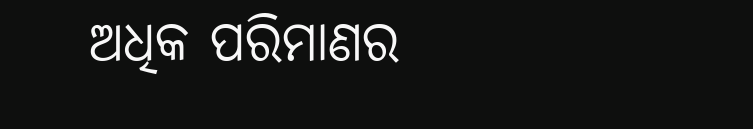ଅଧିକ ପରିମାଣର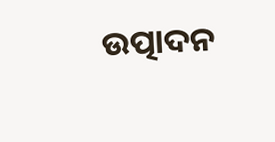ଉତ୍ପାଦନ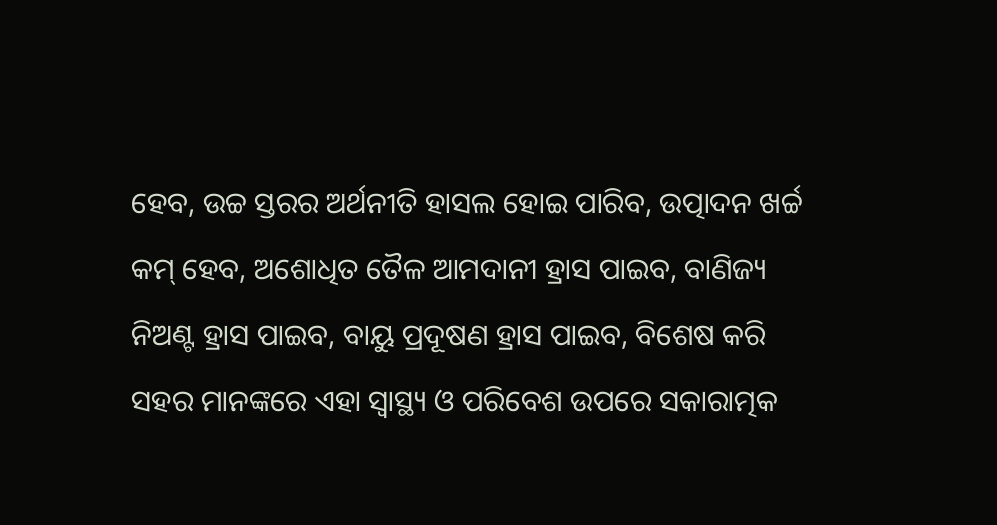ହେବ, ଉଚ୍ଚ ସ୍ତରର ଅର୍ଥନୀତି ହାସଲ ହୋଇ ପାରିବ, ଉତ୍ପାଦନ ଖର୍ଚ୍ଚ କମ୍ ହେବ, ଅଶୋଧିତ ତୈଳ ଆମଦାନୀ ହ୍ରାସ ପାଇବ, ବାଣିଜ୍ୟ ନିଅଣ୍ଟ ହ୍ରାସ ପାଇବ, ବାୟୁ ପ୍ରଦୂଷଣ ହ୍ରାସ ପାଇବ, ବିଶେଷ କରି ସହର ମାନଙ୍କରେ ଏହା ସ୍ୱାସ୍ଥ୍ୟ ଓ ପରିବେଶ ଉପରେ ସକାରାତ୍ମକ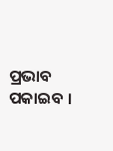ପ୍ରଭାବ ପକାଇବ ।